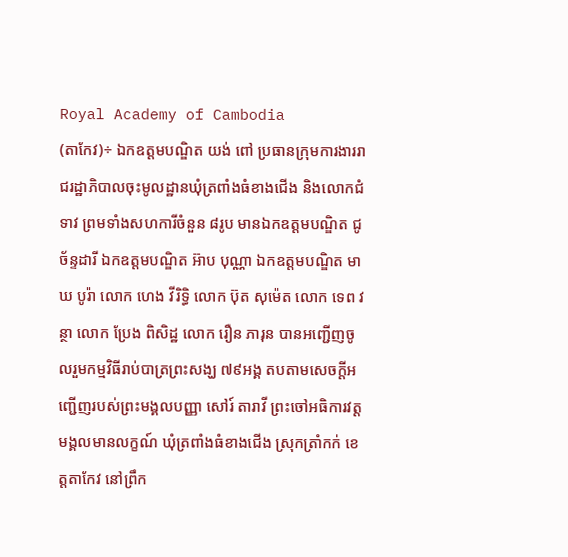Royal Academy of Cambodia
(តាកែវ)÷ ឯកឧត្តមបណ្ឌិត យង់ ពៅ ប្រធានក្រុមការងាររាជរដ្ឋាភិបាលចុះមូលដ្ឋានឃុំត្រពាំងធំខាងជើង និងលោកជំទាវ ព្រមទាំងសហការីចំនួន ៨រូប មានឯកឧត្តមបណ្ឌិត ជូ ច័ន្ទដារី ឯកឧត្តមបណ្ឌិត អ៊ាប បុណ្ណា ឯកឧត្តមបណ្ឌិត មាឃ បូរ៉ា លោក ហេង វីរិទ្ធិ លោក ប៊ុត សុម៉េត លោក ទេព វន្ថា លោក ប្រែង ពិសិដ្ឋ លោក រឿន ភារុន បានអញ្ជើញចូលរួមកម្មវិធីរាប់បាត្រព្រះសង្ឃ ៧៩អង្គ តបតាមសេចក្ដីអញ្ជើញរបស់ព្រះមង្គលបញ្ញា សៅរ៍ តារាវី ព្រះចៅអធិការវត្តមង្គលមានលក្ខណ៍ ឃុំត្រពាំងធំខាងជើង ស្រុកត្រាំកក់ ខេត្តតាកែវ នៅព្រឹក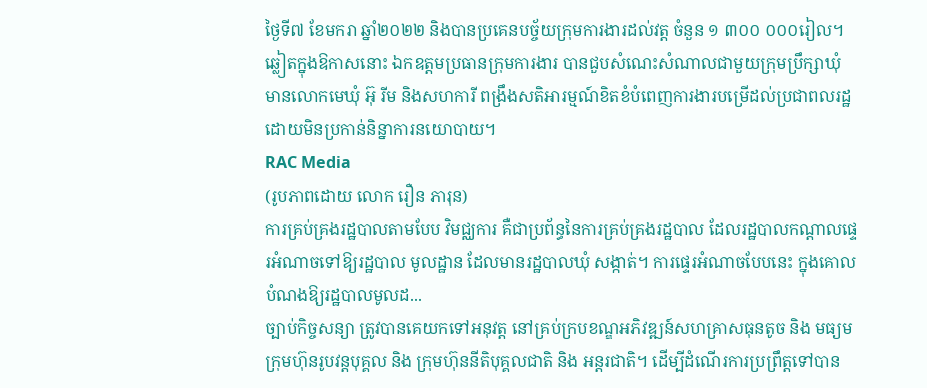ថ្ងៃទី៧ ខែមករា ឆ្នាំ២០២២ និងបានប្រគេនបច្ច័យក្រុមការងារដល់វត្ត ចំនួន ១ ៣០០ ០០០រៀល។
ឆ្លៀតក្នុងឱកាសនោះ ឯកឧត្តមប្រធានក្រុមការងារ បានជួបសំណេះសំណាលជាមួយក្រុមប្រឹក្សាឃុំ មានលោកមេឃុំ អ៊ុ រីម និងសហការី ពង្រឹងសតិអារម្មណ៍ខិតខំបំពេញការងារបម្រើដល់ប្រជាពលរដ្ឋដោយមិនប្រកាន់និន្នាការនយោបាយ។
RAC Media
(រូបភាពដោយ លោក រឿន ភារុន)
ការគ្រប់គ្រងរដ្ឋបាលតាមបែប វិមជ្ឈការ គឺជាប្រព័ន្ធនៃការគ្រប់គ្រងរដ្ឋបាល ដែលរដ្ឋបាលកណ្តាលផ្ទេរអំណាចទៅឱ្យរដ្ឋបាល មូលដ្ឋាន ដែលមានរដ្ឋបាលឃុំ សង្កាត់។ ការផ្ទេរអំណាចបែបនេះ ក្នុងគោលបំណងឱ្យរដ្ឋបាលមូលដ...
ច្បាប់កិច្ចសន្យា ត្រូវបានគេយកទៅអនុវត្ត នៅគ្រប់ក្របខណ្ឌអភិវឌ្ឍន៍សហគ្រាសធុនតូច និង មធ្យមក្រុមហ៊ុនរូបវន្តបុគ្គល និង ក្រុមហ៊ុននីតិបុគ្គលជាតិ និង អន្តរជាតិ។ ដើម្បីដំណើរការប្រព្រឹត្តទៅបាន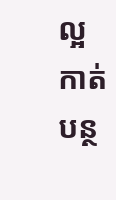ល្អ កាត់បន្ថ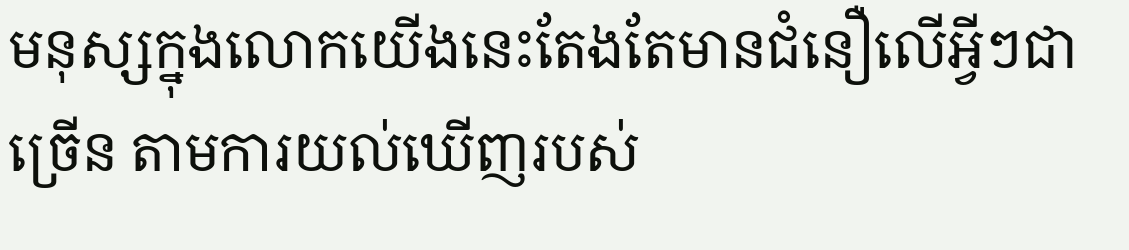មនុស្សក្នុងលោកយើងនេះតែងតែមានជំនឿលើអ្វីៗជាច្រើន តាមការយល់ឃើញរបស់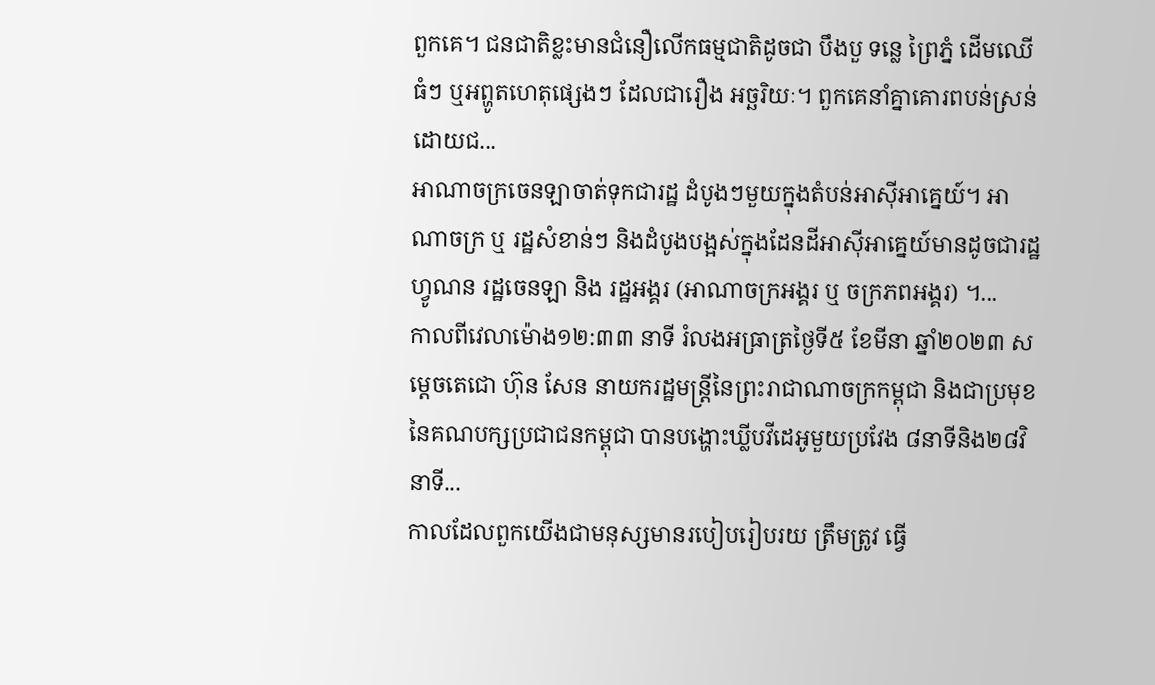ពួកគេ។ ជនជាតិខ្លះមានជំនឿលើកធម្មជាតិដូចជា បឹងបួ ទន្លេ ព្រៃភ្នំ ដើមឈើធំៗ ឬអព្ហូតហេតុផ្សេងៗ ដែលជារឿង អច្ឆរិយៈ។ ពួកគេនាំគ្នាគោរពបន់ស្រន់ដោយជ...
អាណាចក្រចេនឡាចាត់ទុកជារដ្ឋ ដំបូងៗមួយក្នុងតំបន់អាស៊ីអាគ្នេយ៍។ អាណាចក្រ ឬ រដ្ឋសំខាន់ៗ និងដំបូងបង្អស់ក្នុងដែនដីអាស៊ីអាគ្នេយ៍មានដូចជារដ្ឋហ្វូណន រដ្ឋចេនឡា និង រដ្ឋអង្គរ (អាណាចក្រអង្គរ ឬ ចក្រភពអង្គរ) ។...
កាលពីវេលាម៉ោង១២:៣៣ នាទី រំលងអធ្រាត្រថ្ងៃទី៥ ខែមីនា ឆ្នាំ២០២៣ សម្តេចតេជោ ហ៊ុន សែន នាយករដ្ឋមន្ត្រីនៃព្រះរាជាណាចក្រកម្ពុជា និងជាប្រមុខនៃគណបក្សប្រជាជនកម្ពុជា បានបង្ហោះឃ្លីបវីដេអូមួយប្រវែង ៨នាទីនិង២៨វិនាទី...
កាលដែលពួកយើងជាមនុស្សមានរបៀបរៀបរយ ត្រឹមត្រូវ ធ្វើ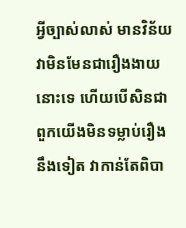អ្វីច្បាស់លាស់ មានវិន័យ វាមិនមែនជារឿងងាយនោះទេ ហើយបើសិនជាពួកយើងមិនទម្លាប់រឿងនឹងទៀត វាកាន់តែពិបា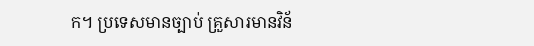ក។ ប្រទេសមានច្បាប់ គ្រួសារមានវិន័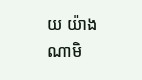យ យ៉ាងណាមិ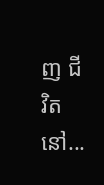ញ ជីវិតនៅ...